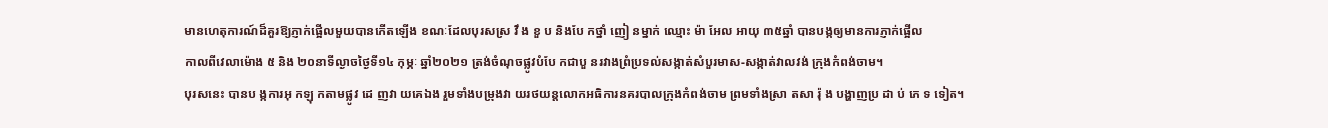មានហេតុការណ៍ដ៏គួរឱ្យភ្ញាក់ផ្អើលមួយបានកើតឡើង ខណៈដែលបុរសស្រ វឹ ង ខួ ប និងបែ កថ្នាំ ញៀ នម្នាក់ ឈ្មោះ ម៉ា អែល អាយុ ៣៥ឆ្នាំ បានបង្កឲ្យមានការភ្ញាក់ផ្អើល
កាលពីវេលាម៉ោង ៥ និង ២០នាទីល្ងាចថ្ងៃទី១៤ កុម្ភៈ ឆ្នាំ២០២១ ត្រង់ចំណុចផ្លូវបំបែ កជាបួ នរវាងព្រំប្រទល់សង្កាត់សំបួរមាស-សង្កាត់វាលវង់ ក្រុងកំពង់ចាម។
បុរសនេះ បានប ង្កការអុ កឡុ កតាមផ្លូវ ដេ ញវា យគេឯង រួមទាំងបម្រុងវា យរថយន្តលោកអធិការនគរបាលក្រុងកំពង់ចាម ព្រមទាំងស្រា តសា រ៉ុ ង បង្ហាញប្រ ដា ប់ ភេ ទ ទៀត។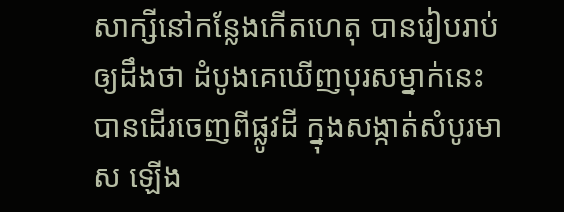សាក្សីនៅកន្លែងកើតហេតុ បានរៀបរាប់ឲ្យដឹងថា ដំបូងគេឃើញបុរសម្នាក់នេះ បានដើរចេញពីផ្លូវដី ក្នុងសង្កាត់សំបូរមាស ឡើង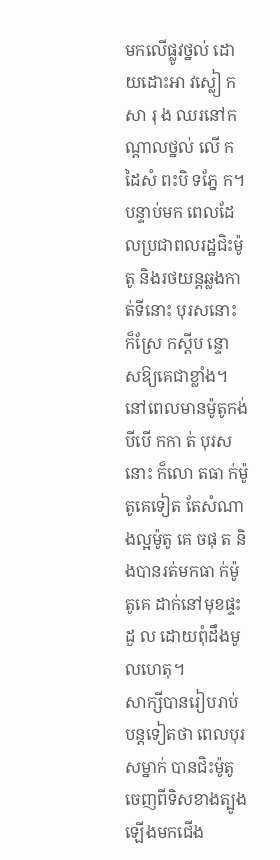មកលើផ្លូវថ្នល់ ដោយដោះអា វស្លៀ កសា រុ ង ឈរនៅកណ្ដាលថ្នល់ លើ កដៃសំ ពះបិ ទភ្នែ ក។
បន្ទាប់មក ពេលដែលប្រជាពលរដ្ឋជិះម៉ូតូ និងរថយន្តឆ្លងកាត់ទីនោះ បុរសនោះ ក៏ស្រែ កស្ដីប ន្ទោ សឱ្យគេជាខ្លាំង។ នៅពេលមានម៉ូតូកង់បីបើ កកា ត់ បុរសនោះ ក៏លោ តធា ក់ម៉ូតូគេទៀត តែសំណាងល្អម៉ូតូ គេ ចផុ ត និងបានរត់មកធា ក់ម៉ូតូគេ ដាក់នៅមុខផ្ទះដួ ល ដោយពុំដឹងមូលហេតុ។
សាក្សីបានរៀបរាប់បន្តទៀតថា ពេលបុរសម្នាក់ បានជិះម៉ូតូចេញពីទិសខាងត្បូង ឡើងមកជើង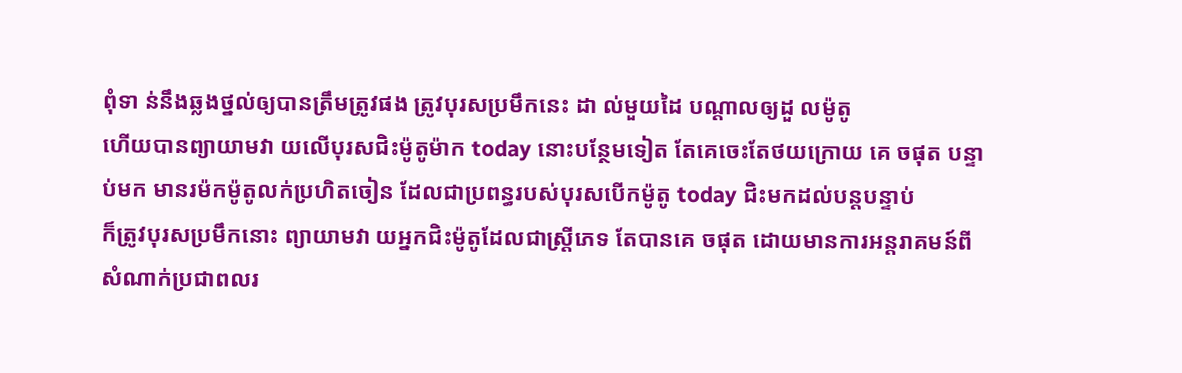ពុំទា ន់នឹងឆ្លងថ្នល់ឲ្យបានត្រឹមត្រូវផង ត្រូវបុរសប្រមឹកនេះ ដា ល់មួយដៃ បណ្ដាលឲ្យដួ លម៉ូតូ
ហើយបានព្យាយាមវា យលើបុរសជិះម៉ូតូម៉ាក today នោះបន្ថែមទៀត តែគេចេះតែថយក្រោយ គេ ចផុត បន្ទាប់មក មានរម៉កម៉ូតូលក់ប្រហិតចៀន ដែលជាប្រពន្ធរបស់បុរសបើកម៉ូតូ today ជិះមកដល់បន្តបន្ទាប់
ក៏ត្រូវបុរសប្រមឹកនោះ ព្យាយាមវា យអ្នកជិះម៉ូតូដែលជាស្ត្រីភេទ តែបានគេ ចផុត ដោយមានការអន្តរាគមន៍ពីសំណាក់ប្រជាពលរ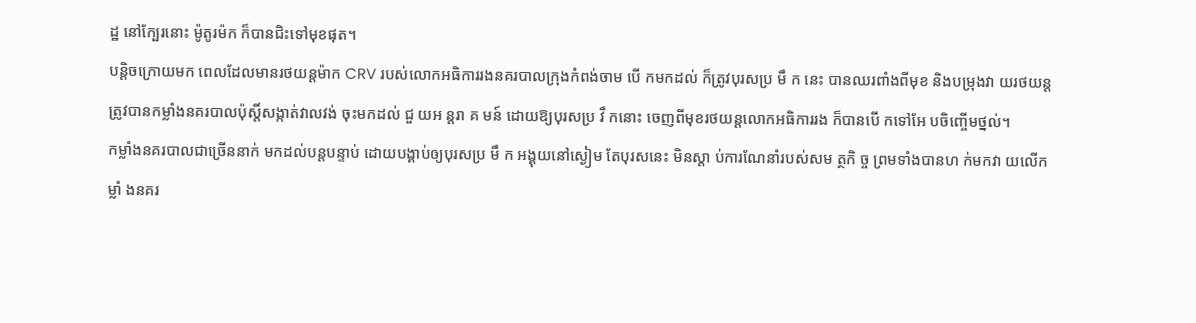ដ្ឋ នៅក្បែរនោះ ម៉ូតូរម៉ក ក៏បានជិះទៅមុខផុត។
បន្តិចក្រោយមក ពេលដែលមានរថយន្តម៉ាក CRV របស់លោកអធិការរងនគរបាលក្រុងកំពង់ចាម បើ កមកដល់ ក៏ត្រូវបុរសប្រ មឹ ក នេះ បានឈរពាំងពីមុខ និងបម្រុងវា យរថយន្ត
ត្រូវបានកម្លាំងនគរបាលប៉ុស្តិ៍សង្កាត់វាលវង់ ចុះមកដល់ ជួ យអ ន្តរា គ មន៍ ដោយឱ្យបុរសប្រ វឹ កនោះ ចេញពីមុខរថយន្តលោកអធិការរង ក៏បានបើ កទៅអែ បចិញ្ចើមថ្នល់។
កម្លាំងនគរបាលជាច្រើននាក់ មកដល់បន្តបន្ទាប់ ដោយបង្គាប់ឲ្យបុរសប្រ មឹ ក អង្គុយនៅស្ងៀម តែបុរសនេះ មិនស្ដា ប់ការណែនាំរបស់សម ត្ថកិ ច្ច ព្រមទាំងបានហ ក់មកវា យលើក ម្លាំ ងនគរ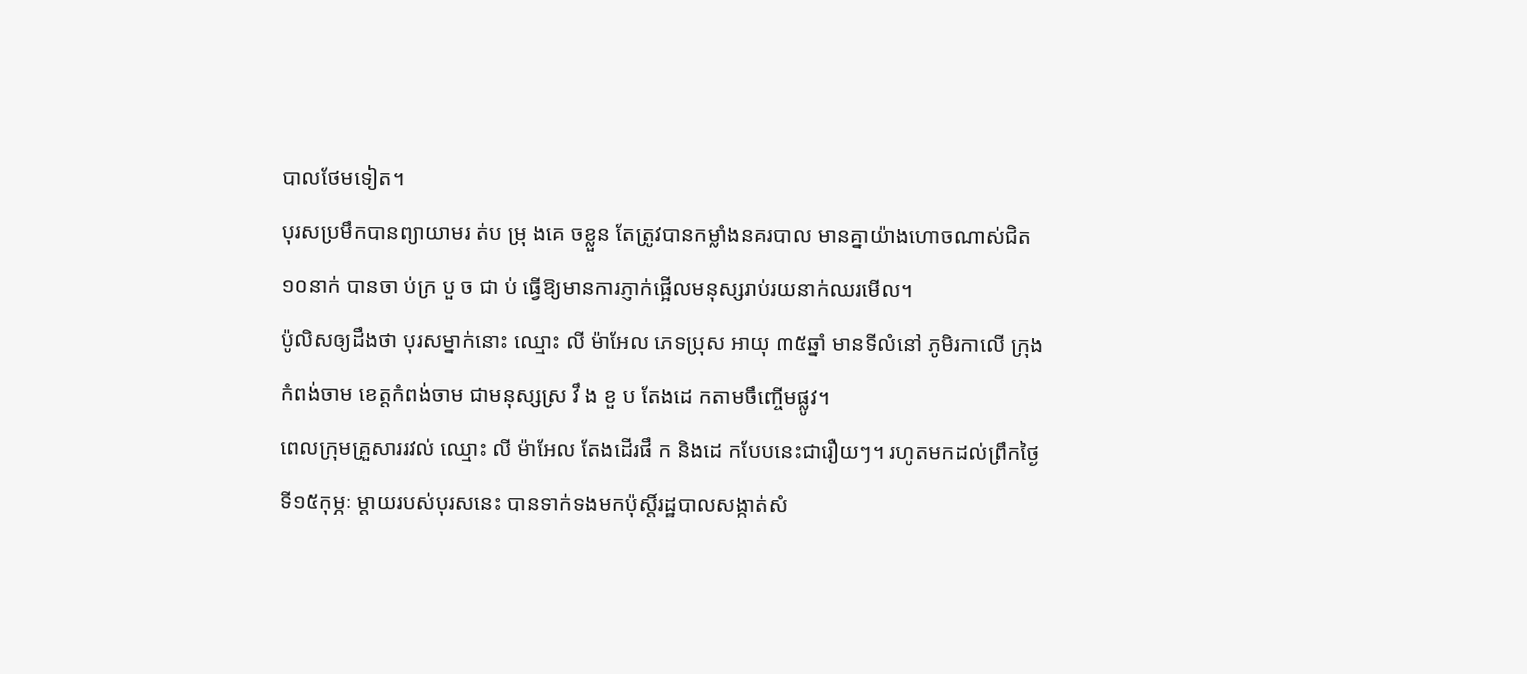បាលថែមទៀត។
បុរសប្រមឹកបានព្យាយាមរ ត់ប ម្រុ ងគេ ចខ្លួន តែត្រូវបានកម្លាំងនគរបាល មានគ្នាយ៉ាងហោចណាស់ជិត ១០នាក់ បានចា ប់ក្រ បួ ច ជា ប់ ធ្វើឱ្យមានការភ្ញាក់ផ្អើលមនុស្សរាប់រយនាក់ឈរមើល។
ប៉ូលិសឲ្យដឹងថា បុរសម្នាក់នោះ ឈ្មោះ លី ម៉ាអែល ភេទប្រុស អាយុ ៣៥ឆ្នាំ មានទីលំនៅ ភូមិរកាលើ ក្រុងកំពង់ចាម ខេត្តកំពង់ចាម ជាមនុស្សស្រ វឹ ង ខួ ប តែងដេ កតាមចឹញ្ចើមផ្លូវ។
ពេលក្រុមគ្រួសាររវល់ ឈ្មោះ លី ម៉ាអែល តែងដើរផឹ ក និងដេ កបែបនេះជារឿយៗ។ រហូតមកដល់ព្រឹកថ្ងៃទី១៥កុម្ភៈ ម្ដាយរបស់បុរសនេះ បានទាក់ទងមកប៉ុស្តិ៍រដ្ឋបាលសង្កាត់សំ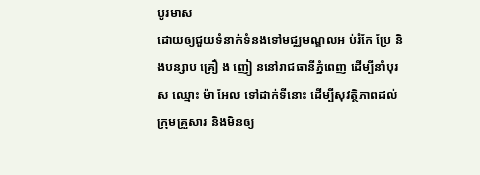បូរមាស
ដោយឲ្យជួយទំនាក់ទំនងទៅមជ្ឈមណ្ឌលអ ប់រំកែ ប្រែ និងបន្សាប គ្រឿ ង ញៀ ននៅរាជធានីភ្នំពេញ ដើម្បីនាំបុរស ឈ្មោះ ម៉ា អែល ទៅដាក់ទីនោះ ដើម្បីសុវត្ថិភាពដល់ក្រុមគ្រួសារ និងមិនឲ្យ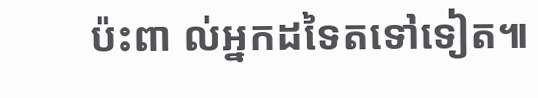ប៉ះពា ល់អ្នកដទៃតទៅទៀត៕